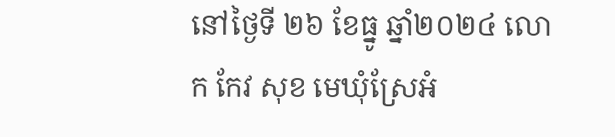នៅថ្ងៃទី ២៦ ខែធ្នូ ឆ្នាំ២០២៤ លោក កែវ សុខ មេឃុំស្រែអំ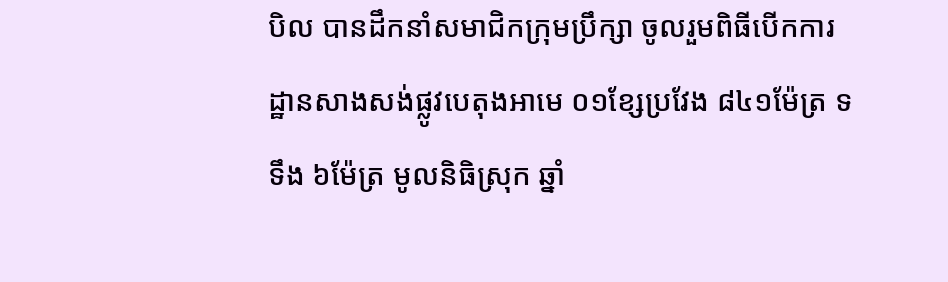បិល បានដឹកនាំសមាជិកក្រុមប្រឹក្សា ចូលរួមពិធីបើកការដ្ឋានសាងសង់ផ្លូវបេតុងអាមេ ០១ខ្សែប្រវែង ៨៤១ម៉ែត្រ ទទឹង ៦ម៉ែត្រ មូលនិធិស្រុក ឆ្នាំ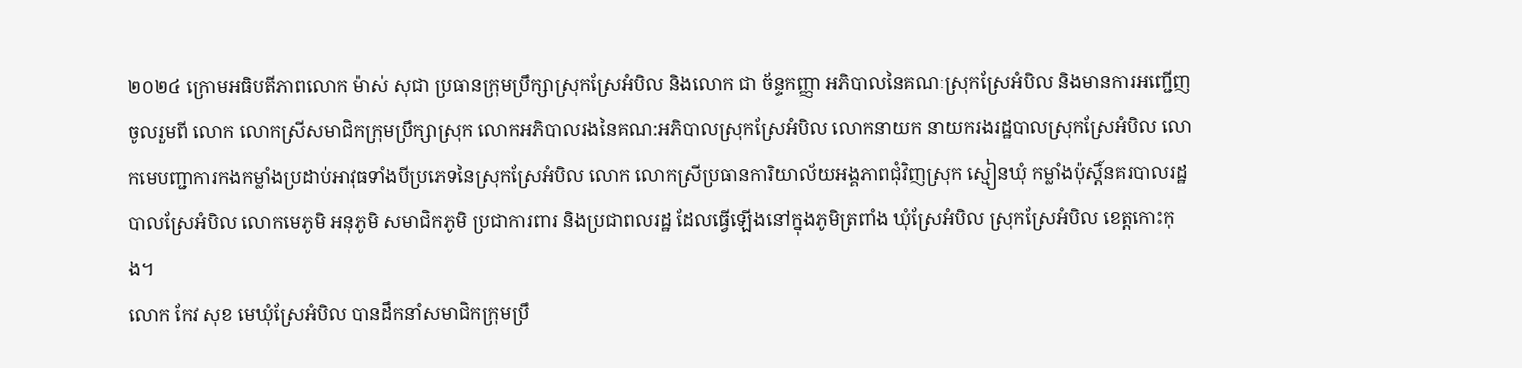២០២៤ ក្រោមអធិបតីភាពលោក ម៉ាស់ សុជា ប្រធានក្រុមប្រឹក្សាស្រុកស្រែអំបិល និងលោក ជា ច័ន្ទកញ្ញា អភិបាលនៃគណៈស្រុកស្រែអំបិល និងមានការអញ្ជើញចូលរួមពី លោក លោកស្រីសមាជិកក្រុមប្រឹក្សាស្រុក លោកអភិបាលរងនៃគណ:អភិបាលស្រុកស្រែអំបិល លោកនាយក នាយករងរដ្ឋបាលស្រុកស្រែអំបិល លោកមេបញ្ជាការកងកម្លាំងប្រដាប់អាវុធទាំងបីប្រភេទនៃស្រុកស្រែអំបិល លោក លោកស្រីប្រធានការិយាល័យអង្គភាពជុំវិញស្រុក ស្មៀនឃុំ កម្លាំងប៉ុស្តិ៍នគរបាលរដ្ឋបាលស្រែអំបិល លោកមេភូមិ អនុភូមិ សមាជិកភូមិ ប្រជាការពារ និងប្រជាពលរដ្ឋ ដែលធ្វើឡើងនៅក្នុងភូមិត្រពាំង ឃុំស្រែអំបិល ស្រុកស្រែអំបិល ខេត្តកោះកុង។
លោក កែវ សុខ មេឃុំស្រែអំបិល បានដឹកនាំសមាជិកក្រុមប្រឹ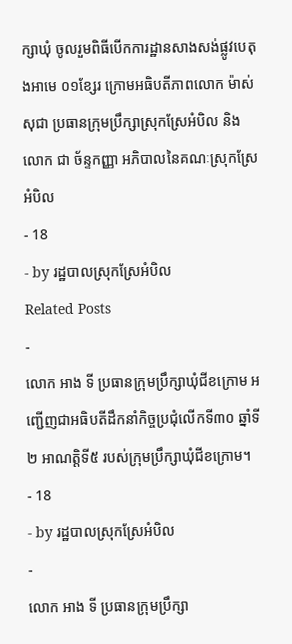ក្សាឃុំ ចូលរួមពិធីបើកការដ្ឋានសាងសង់ផ្លូវបេតុងអាមេ ០១ខ្សែរ ក្រោមអធិបតីភាពលោក ម៉ាស់ សុជា ប្រធានក្រុមប្រឹក្សាស្រុកស្រែអំបិល និងលោក ជា ច័ន្ទកញ្ញា អភិបាលនៃគណៈស្រុកស្រែអំបិល
- 18
- by រដ្ឋបាលស្រុកស្រែអំបិល
Related Posts
-
លោក អាង ទី ប្រធានក្រុមប្រឹក្សាឃុំជីខក្រោម អញ្ជើញជាអធិបតីដឹកនាំកិច្ចប្រជុំលើកទី៣០ ឆ្នាំទី២ អាណត្តិទី៥ របស់ក្រុមប្រឹក្សាឃុំជីខក្រោម។
- 18
- by រដ្ឋបាលស្រុកស្រែអំបិល
-
លោក អាង ទី ប្រធានក្រុមប្រឹក្សា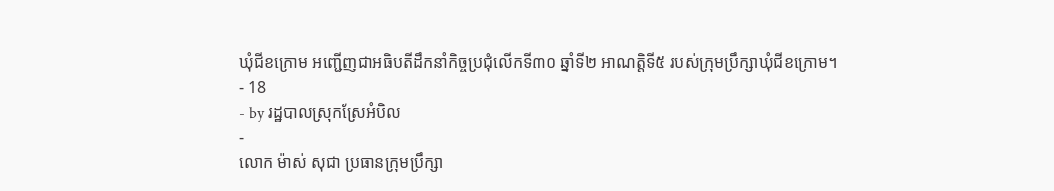ឃុំជីខក្រោម អញ្ជើញជាអធិបតីដឹកនាំកិច្ចប្រជុំលើកទី៣០ ឆ្នាំទី២ អាណត្តិទី៥ របស់ក្រុមប្រឹក្សាឃុំជីខក្រោម។
- 18
- by រដ្ឋបាលស្រុកស្រែអំបិល
-
លោក ម៉ាស់ សុជា ប្រធានក្រុមប្រឹក្សា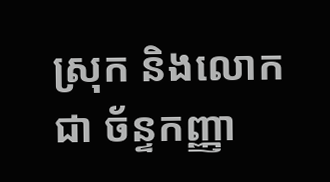ស្រុក និងលោក ជា ច័ន្ទកញ្ញា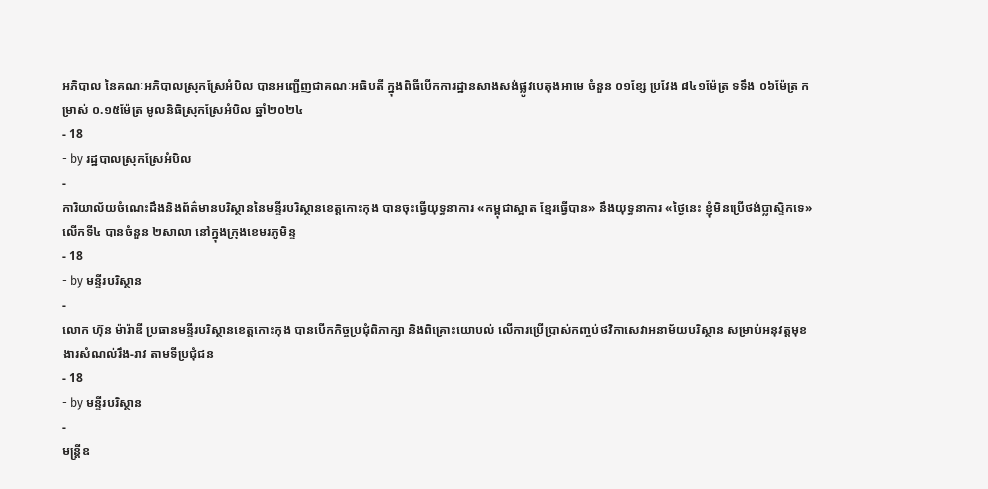អភិបាល នៃគណៈអភិបាលស្រុកស្រែអំបិល បានអញ្ជើញជាគណៈអធិបតី ក្នុងពិធីបើកការដ្ឋានសាងសង់ផ្លូវបេតុងអាមេ ចំនួន ០១ខ្សែ ប្រវែង ៨៤១ម៉ែត្រ ទទឹង ០៦ម៉ែត្រ កម្រាស់ ០.១៥ម៉ែត្រ មូលនិធិស្រុកស្រែអំបិល ឆ្នាំ២០២៤
- 18
- by រដ្ឋបាលស្រុកស្រែអំបិល
-
ការិយាល័យចំណេះដឹងនិងព័ត៌មានបរិស្ថាននៃមន្ទីរបរិស្ថានខេត្តកោះកុង បានចុះធ្វើយុទ្ធនាការ «កម្ពុជាស្អាត ខ្មែរធ្វើបាន» នឹងយុទ្ធនាការ «ថ្ងៃនេះ ខ្ញុំមិនប្រើថង់ប្លាស្ទិកទេ» លើកទី៤ បានចំនួន ២សាលា នៅក្នុងក្រុងខេមរភូមិន្ទ
- 18
- by មន្ទីរបរិស្ថាន
-
លោក ហ៊ុន ម៉ារ៉ាឌី ប្រធានមន្ទីរបរិស្ថានខេត្តកោះកុង បានបើកកិច្ចប្រជុំពិភាក្សា និងពិគ្រោះយោបល់ លើការប្រើប្រាស់កញ្ចប់ថវិកាសេវាអនាម័យបរិស្ថាន សម្រាប់អនុវត្តមុខងារសំណល់រឹង-រាវ តាមទីប្រជុំជន
- 18
- by មន្ទីរបរិស្ថាន
-
មន្ត្រីឧ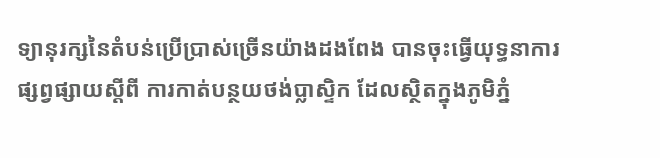ទ្យានុរក្សនៃតំបន់ប្រើប្រាស់ច្រើនយ៉ាងដងពែង បានចុះធ្វើយុទ្ធនាការផ្សព្វផ្សាយស្តីពី ការកាត់បន្ថយថង់ប្លាស្ទិក ដែលស្ថិតក្នុងភូមិភ្នំ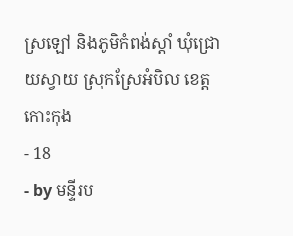ស្រឡៅ និងភូមិកំពង់ស្តាំ ឃុំជ្រោយស្វាយ ស្រុកស្រែអំបិល ខេត្តកោះកុង
- 18
- by មន្ទីរប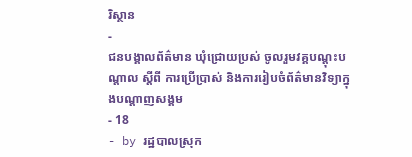រិស្ថាន
-
ជនបង្គាលព័ត៌មាន ឃុំជ្រោយប្រស់ ចូលរួមវគ្គបណ្តុះបណ្តាល ស្តីពី ការប្រើប្រាស់ និងការរៀបចំព័ត៌មានវិទ្យាក្នុងបណ្តាញសង្គម
- 18
- by រដ្ឋបាលស្រុក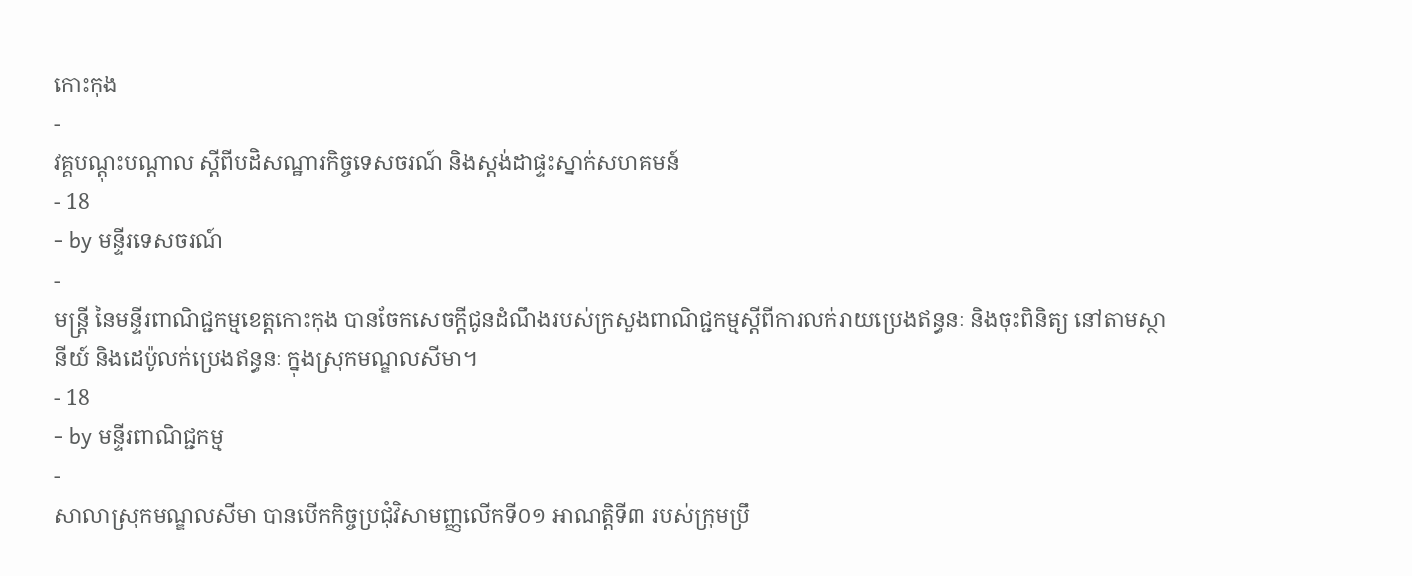កោះកុង
-
វគ្គបណ្តុះបណ្តាល ស្តីពីបដិសណ្ឋារកិច្ចទេសចរណ៍ និងស្តង់ដាផ្ទះស្នាក់សហគមន៍
- 18
- by មន្ទីរទេសចរណ៍
-
មន្ត្រី នៃមន្ទីរពាណិជ្ជកម្មខេត្តកោះកុង បានចែកសេចក្តីជូនដំណឹងរបស់ក្រសួងពាណិជ្ជកម្មស្តីពីការលក់រាយប្រេងឥន្ធនៈ និងចុះពិនិត្យ នៅតាមស្ថានីយ៍ និងដេប៉ូលក់ប្រេងឥន្ធនៈ ក្នុងស្រុកមណ្ឌលសីមា។
- 18
- by មន្ទីរពាណិជ្ជកម្ម
-
សាលាស្រុកមណ្ឌលសីមា បានបើកកិច្ចប្រជុំវិសាមញ្ញលើកទី០១ អាណត្តិទី៣ របស់ក្រុមប្រឹ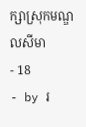ក្សាស្រុកមណ្ឌលសីមា
- 18
- by រ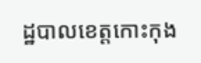ដ្ឋបាលខេត្តកោះកុង